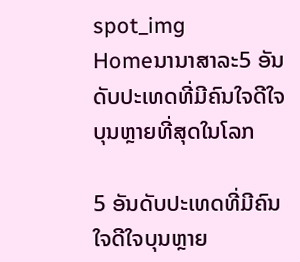spot_img
Homeນານາສາລະ5 ອັນດັບປະເທດທີ່ມີຄົນໃຈດີໃຈບຸນຫຼາຍທີ່ສຸດໃນໂລກ

5 ອັນດັບປະເທດທີ່ມີຄົນໃຈດີໃຈບຸນຫຼາຍ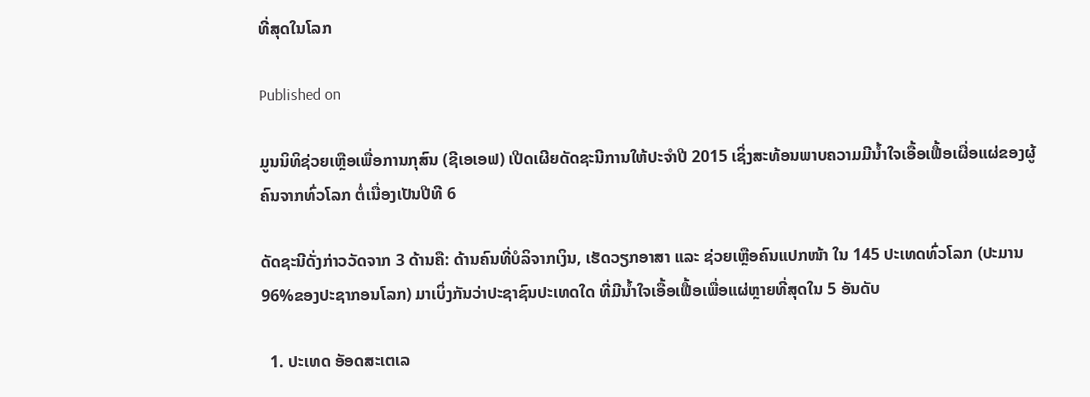ທີ່ສຸດໃນໂລກ

Published on

ມູນນິທິຊ່ວຍເຫຼືອເພື່ອການກຸສົນ (ຊີເອເອຟ) ເປີດເຜີຍດັດຊະນີການໃຫ້ປະຈຳປີ 2015 ເຊິ່ງສະທ້ອນພາບຄວາມມີນ້ຳໃຈເອື້ອເຟື້ອເຜື່ອແຜ່ຂອງຜູ້ຄົນຈາກທົ່ວໂລກ ຕໍ່ເນື່ອງເປັນປີທີ 6

ດັດຊະນີດັ່ງກ່າວວັດຈາກ 3 ດ້ານຄື: ດ້ານຄົນທີ່ບໍລິຈາກເງິນ, ເຮັດວຽກອາສາ ແລະ ຊ່ວຍເຫຼືອຄົນແປກໜ້າ ໃນ 145 ປະເທດທົ່ວໂລກ (ປະມານ 96%ຂອງປະຊາກອນໂລກ) ມາເບິ່ງກັນວ່າປະຊາຊົນປະເທດໃດ ທີ່ມີນ້ຳໃຈເອື້ອເຟື້ອເພື່ອແຜ່ຫຼາຍທີ່ສຸດໃນ 5 ອັນດັບ

  1. ປະເທດ ອັອດສະເຕເລ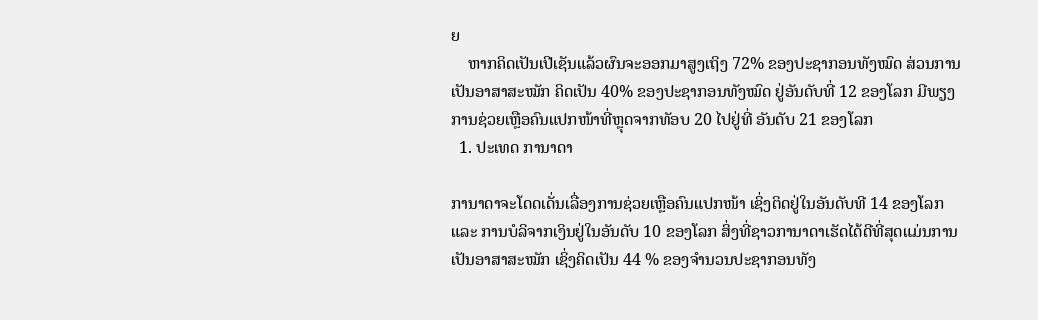ຍ
    ຫາກຄິດເປັນເປີເຊັນແລ້ວຜົນຈະອອກມາສູງເຖິງ 72% ຂອງປະຊາກອນທັງໝົດ ສ່ວນການເປັນອາສາສະໝັກ ຄິດເປັນ 40% ຂອງປະຊາກອນທັງໝົດ ຢູ່ອັນດັບທີ່ 12 ຂອງໂລກ ມີພຽງການຊ່ວຍເຫຼືອຄົນແປກໜ້າທີ່ຫຼຸດຈາກທັອບ 20 ໄປຢູ່ທີ່ ອັນດັບ 21 ຂອງໂລກ
  1. ປະເທດ ການາດາ

ການາດາຈະໂດດເດັ່ນເລື່ອງການຊ່ວຍເຫຼືອຄົນແປກໜ້າ ເຊິ່ງຕິດຢູ່ໃນອັນດັບທີ 14 ຂອງໂລກ ແລະ ການບໍລິຈາກເງິນຢູ່ໃນອັນດັບ 10 ຂອງໂລກ ສິ່ງທີ່ຊາວການາດາເຮັດໄດ້ດີທີ່ສຸດແມ່ນການເປັນອາສາສະໝັກ ເຊິ່ງຄິດເປັນ 44 % ຂອງຈຳນວນປະຊາກອນທັງ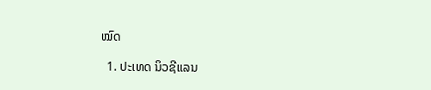ໝົດ

  1. ປະເທດ ນິວຊີແລນ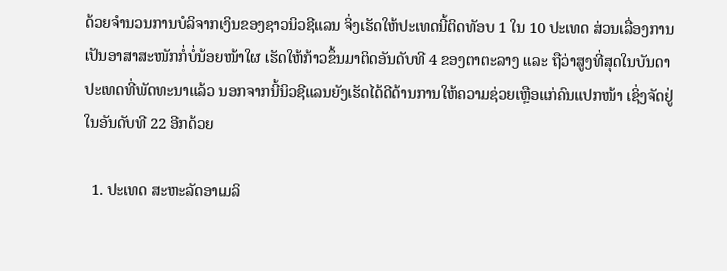ດ້ວຍຈຳນວນການບໍລິຈາກເງິນຂອງຊາວນິວຊີແລນ ຈິ່ງເຮັດໃຫ້ປະເທດນີ້ຕິດທັອບ 1 ໃນ 10 ປະເທດ ສ່ວນເລື່ອງການເປັນອາສາສະໜັກກໍ່ບໍ່ນ້ອຍໜ້າໃຜ ເຮັດໃຫ້ກ້າວຂຶ້ນມາຕິດອັນດັບທີ 4 ຂອງຕາຕະລາງ ແລະ ຖືວ່າສູງທີ່ສຸດໃນບັນດາປະເທດທີ່ພັດທະນາແລ້ວ ນອກຈາກນີ້ນິວຊີແລນຍັງເຮັດໄດ້ດີດ້ານການໃຫ້ຄວາມຊ່ວຍເຫຼືອແກ່ຄົນແປກໜ້າ ເຊິ່ງຈັດຢູ່ໃນອັນດັບທີ 22 ອີກດ້ວຍ

  1. ປະເທດ ສະຫະລັດອາເມລິ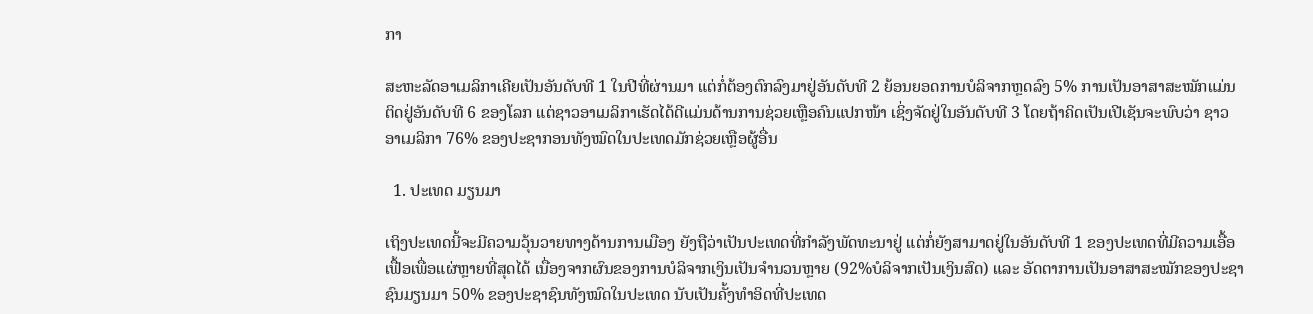ກາ

ສະຫະລັດອາເມລິກາເຄີຍເປັນອັນດັບທີ 1 ໃນປີທີ່ຜ່ານມາ ແຕ່ກໍ່ຕ້ອງຕົກລົງມາຢູ່ອັນດັບທີ 2 ຍ້ອນຍອດການບໍລິຈາກຫຼດລົງ 5% ການເປັນອາສາສະໝັກແມ່ນຕິດຢູ່ອັນດັບທີ 6 ຂອງໂລກ ແຕ່ຊາວອາເມລິກາເຮັດໄດ້ດີແມ່ນດ້ານການຊ່ວຍເຫຼືອຄົນແປກໜ້າ ເຊິ່ງຈັດຢູ່ໃນອັນດັບທີ 3 ໂດຍຖ້າຄິດເປັນເປີເຊັນຈະພົບວ່າ ຊາວອາເມລິກາ 76% ຂອງປະຊາກອນທັງໝົດໃນປະເທດມັກຊ່ວຍເຫຼືອຜູ້ອື່ນ

  1. ປະເທດ ມຽນມາ

ເຖິງປະເທດນີ້ຈະມີຄວາມວຸ້ນວາຍທາງດ້ານການເມືອງ ຍັງຖືວ່າເປັນປະເທດທີ່ກຳລັງພັດທະນາຢູ່ ແຕ່ກໍ່ຍັງສາມາດຢູ່ໃນອັນດັບທີ 1 ຂອງປະເທດທີ່ມີຄວາມເອື້ອເຟື້ອເພື່ອແຜ່ຫຼາຍທີ່ສຸດໄດ້ ເນື່ອງຈາກຜົນຂອງການບໍລິຈາກເງິນເປັນຈຳນວນຫຼາຍ (92%ບໍລິຈາກເປັນເງິນສົດ) ແລະ ອັດຕາການເປັນອາສາສະໝັກຂອງປະຊາຊົນມຽນມາ 50% ຂອງປະຊາຊົນທັງໝົດໃນປະເທດ ນັບເປັນຄັ້ງທຳອິດທີ່ປະເທດ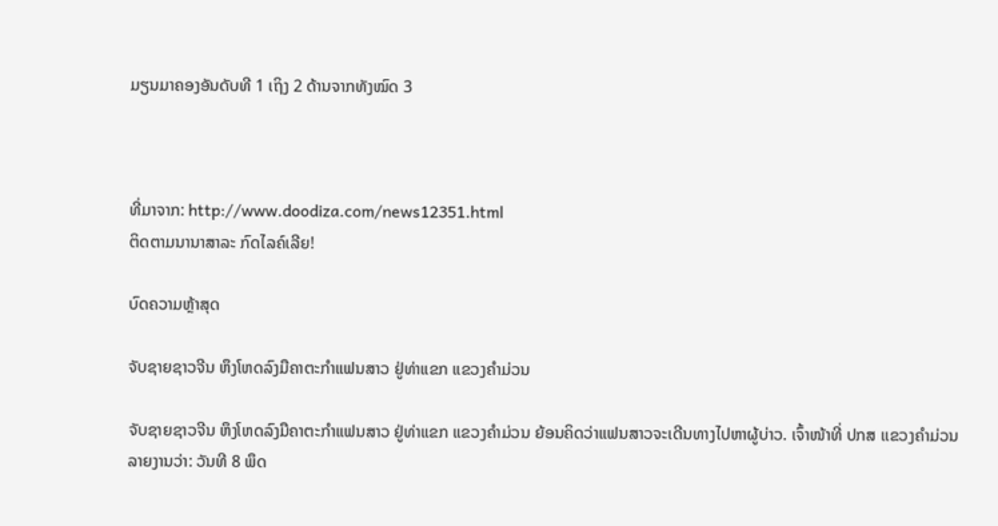ມຽນມາຄອງອັນດັບທີ 1 ເຖິງ 2 ດ້ານຈາກທັງໝົດ 3



ທີ່ມາຈາກ: http://www.doodiza.com/news12351.html
ຕິດຕາມນານາສາລະ ກົດໄລຄ໌ເລີຍ!

ບົດຄວາມຫຼ້າສຸດ

ຈັບຊາຍຊາວຈີນ ຫຶງໂຫດລົງມືຄາຕະກຳແຟນສາວ ຢູ່ທ່າແຂກ ແຂວງຄຳມ່ວນ

ຈັບຊາຍຊາວຈີນ ຫຶງໂຫດລົງມືຄາຕະກຳແຟນສາວ ຢູ່ທ່າແຂກ ແຂວງຄຳມ່ວນ ຍ້ອນຄິດວ່າແຟນສາວຈະເດີນທາງໄປຫາຜູ້ບ່າວ. ເຈົ້າໜ້າທີ່ ປກສ ເເຂວງຄໍາມ່ວນ ລາຍງານວ່າ: ວັນທີ 8 ພຶດ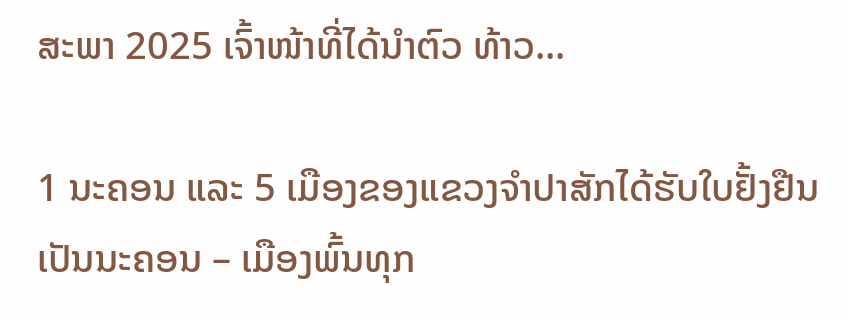ສະພາ 2025 ເຈົ້າໜ້າທີ່ໄດ້ນໍາຕົວ ທ້າວ...

1 ນະຄອນ ແລະ 5 ເມືອງຂອງແຂວງຈໍາປາສັກໄດ້ຮັບໃບຢັ້ງຢືນເປັນນະຄອນ – ເມືອງພົ້ນທຸກ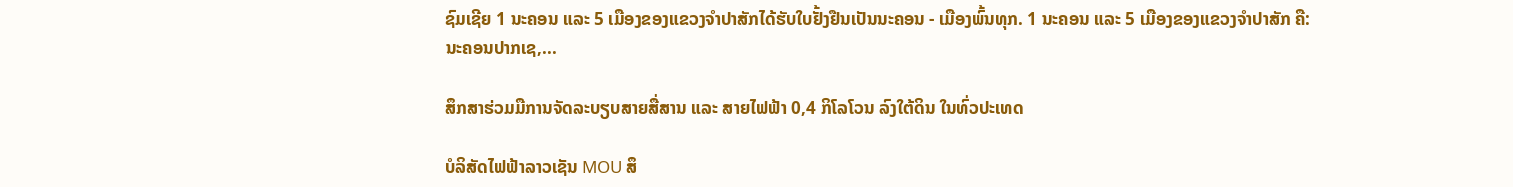ຊົມເຊີຍ 1 ນະຄອນ ແລະ 5 ເມືອງຂອງແຂວງຈຳປາສັກໄດ້ຮັບໃບຢັ້ງຢືນເປັນນະຄອນ - ເມືອງພົ້ນທຸກ. 1 ນະຄອນ ແລະ 5 ເມືອງຂອງແຂວງຈໍາປາສັກ ຄື: ນະຄອນປາກເຊ,...

ສຶກສາຮ່ວມມືການຈັດລະບຽບສາຍສື່ສານ ແລະ ສາຍໄຟຟ້າ 0,4 ກິໂລໂວນ ລົງໃຕ້ດິນ ໃນທົ່ວປະເທດ

ບໍລິສັດໄຟຟ້າລາວເຊັນ MOU ສຶ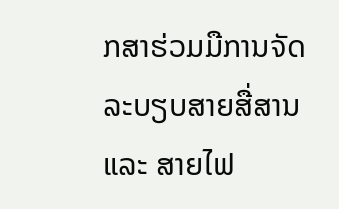ກສາຮ່ວມມືການຈັດລະບຽບສາຍສື່ສານ ແລະ ສາຍໄຟ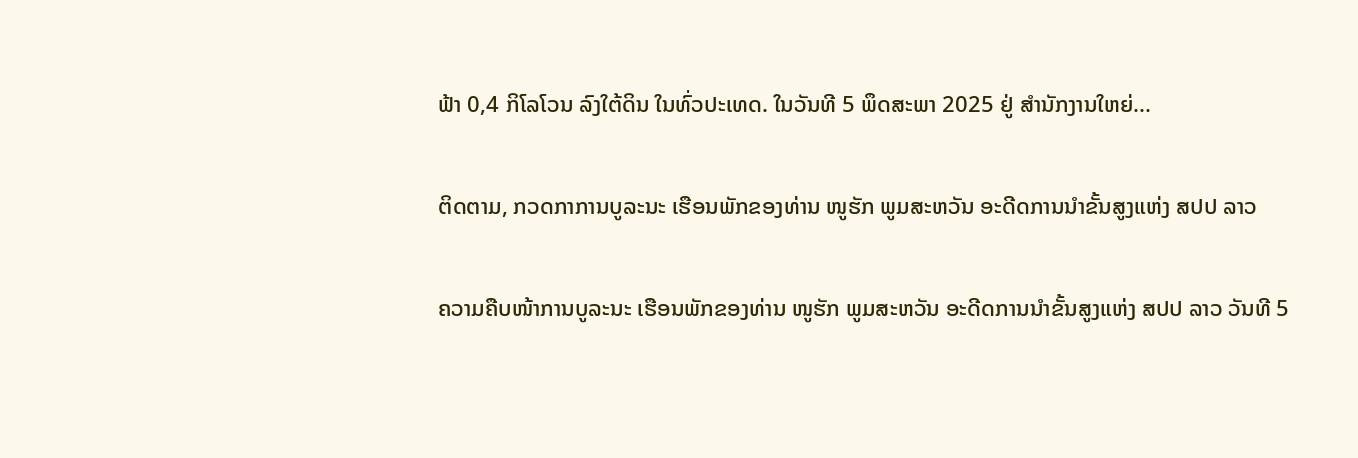ຟ້າ 0,4 ກິໂລໂວນ ລົງໃຕ້ດິນ ໃນທົ່ວປະເທດ. ໃນວັນທີ 5 ພຶດສະພາ 2025 ຢູ່ ສໍານັກງານໃຫຍ່...

ຕິດຕາມ, ກວດກາການບູລະນະ ເຮືອນພັກຂອງທ່ານ ໜູຮັກ ພູມສະຫວັນ ອະດີດການນໍາຂັ້ນສູງແຫ່ງ ສປປ ລາວ

ຄວາມຄືບໜ້າການບູລະນະ ເຮືອນພັກຂອງທ່ານ ໜູຮັກ ພູມສະຫວັນ ອະດີດການນໍາຂັ້ນສູງແຫ່ງ ສປປ ລາວ ວັນທີ 5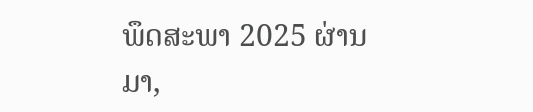ພຶດສະພາ 2025 ຜ່ານມາ,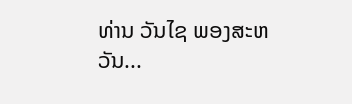ທ່ານ ວັນໄຊ ພອງສະຫວັນ...